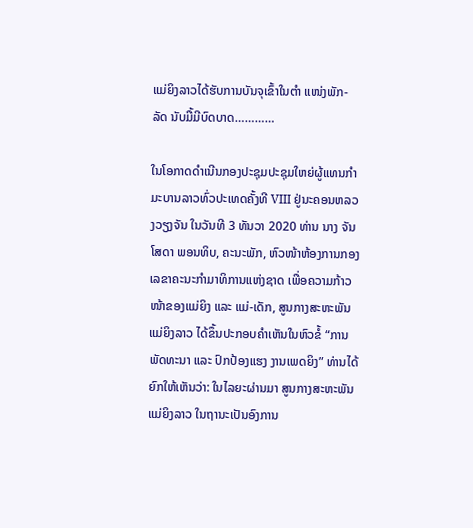ແມ່ຍິງລາວໄດ້ຮັບການບັນຈຸເຂົ້າໃນຕຳ ແໜ່ງພັກ-ລັດ ນັບມື້ມີບົດບາດ…………

ໃນໂອກາດດຳເນີນກອງປະຊຸມປະຊຸມໃຫຍ່ຜູ້ແທນກຳ ມະບານລາວທົ່ວປະເທດຄັ້ງທີ VIII ຢູ່ນະຄອນຫລວງວຽງຈັນ ໃນວັນທີ 3 ທັນວາ 2020 ທ່ານ ນາງ ຈັນໂສດາ ພອນທິບ, ຄະນະພັກ, ຫົວໜ້າຫ້ອງການກອງເລຂາຄະນະກຳມາທິການແຫ່ງຊາດ ເພື່ອຄວາມກ້າວໜ້າຂອງແມ່ຍິງ ແລະ ແມ່-ເດັກ, ສູນກາງສະຫະພັນແມ່ຍິງລາວ ໄດ້ຂຶ້ນປະກອບຄໍາເຫັນໃນຫົວຂໍ້ “ການພັດທະນາ ແລະ ປົກປ້ອງແຮງ ງານເພດຍິງ” ທ່ານໄດ້ຍົກໃຫ້ເຫັນວ່າ: ໃນໄລຍະຜ່ານມາ ສູນກາງສະຫະພັນແມ່ຍິງລາວ ໃນຖານະເປັນອົງການ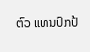ຕົວ ແທນປົກປ້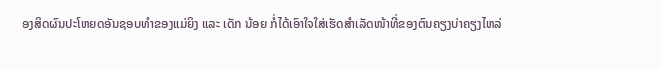ອງສິດຜົນປະໂຫຍດອັນຊອບທຳຂອງແມ່ຍິງ ແລະ ເດັກ ນ້ອຍ ກໍ່ໄດ້ເອົາໃຈໃສ່ເຮັດສຳເລັດໜ້າທີ່ຂອງຕົນຄຽງບ່າຄຽງໄຫລ່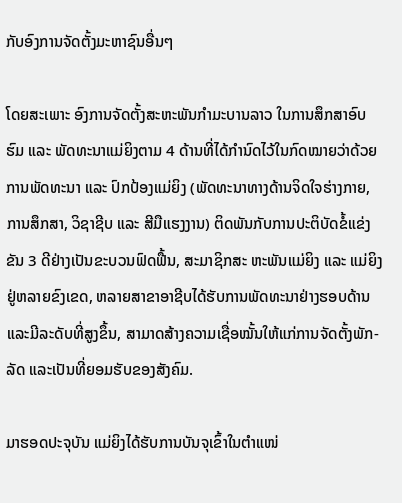ກັບອົງການຈັດຕັ້ງມະຫາຊົນອື່ນໆ

ໂດຍສະເພາະ ອົງການຈັດຕັ້ງສະຫະພັນກຳມະບານລາວ ໃນການສຶກສາອົບຮົມ ແລະ ພັດທະນາແມ່ຍິງຕາມ 4 ດ້ານທີ່ໄດ້ກຳນົດໄວ້ໃນກົດໝາຍວ່າດ້ວຍການພັດທະນາ ແລະ ປົກປ້ອງແມ່ຍິງ (ພັດທະນາທາງດ້ານຈິດໃຈຮ່າງກາຍ, ການສຶກສາ, ວິຊາຊີບ ແລະ ສີມືແຮງງານ) ຕິດພັນກັບການປະຕິບັດຂ້ໍແຂ່ງຂັນ 3 ດີຢ່າງເປັນຂະບວນຟົດຟື້ນ, ສະມາຊິກສະ ຫະພັນແມ່ຍິງ ແລະ ແມ່ຍິງຢູ່ຫລາຍຂົງເຂດ, ຫລາຍສາຂາອາຊີບໄດ້ຮັບການພັດທະນາຢ່າງຮອບດ້ານ ແລະມີລະດັບທີ່ສູງຂຶ້ນ, ສາມາດສ້າງຄວາມເຊື່ອໝັ້ນໃຫ້ແກ່ການຈັດຕັ້ງພັກ-ລັດ ແລະເປັນທີ່ຍອມຮັບຂອງສັງຄົມ.

ມາຮອດປະຈຸບັນ ແມ່ຍິງໄດ້ຮັບການບັນຈຸເຂົ້າໃນຕຳແໜ່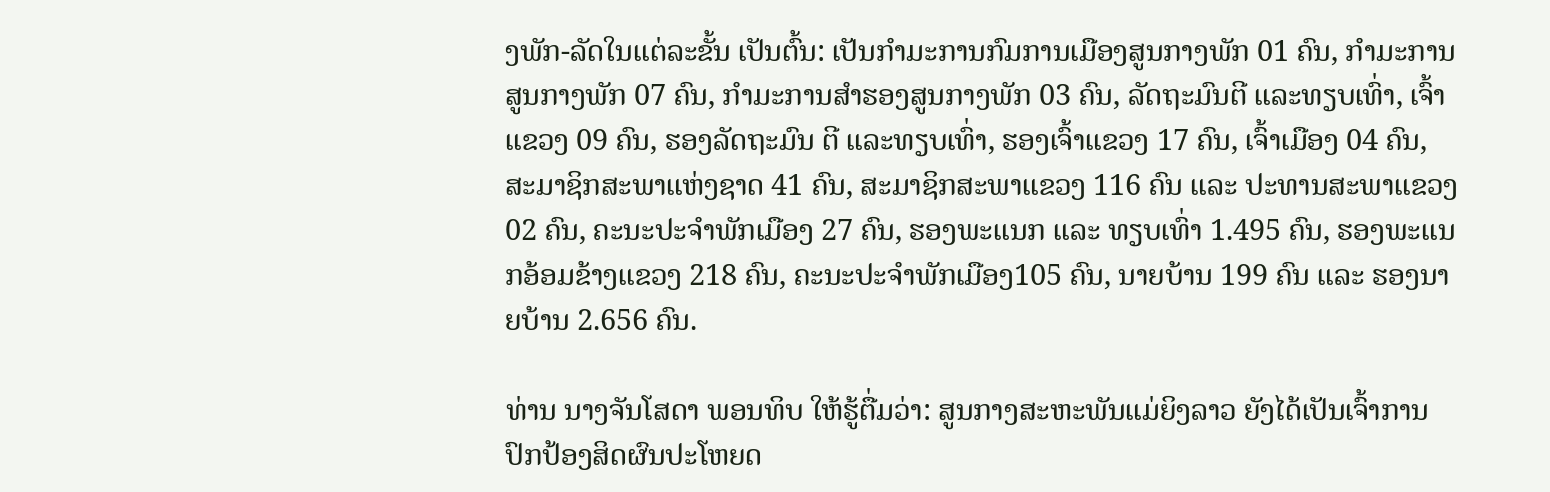ງພັກ-ລັດໃນແຕ່ລະຂັ້ນ ເປັນຕົ້ນ: ເປັນກໍາມະການກົມການເມືອງສູນກາງພັກ 01 ຄົນ, ກໍາມະການສູນກາງພັກ 07 ຄົນ, ກໍາມະການສໍາຮອງສູນກາງພັກ 03 ຄົນ, ລັດຖະມົນຕີ ແລະທຽບເທົ່າ, ເຈົ້າແຂວງ 09 ຄົນ, ຮອງລັດຖະມົນ ຕີ ແລະທຽບເທົ່າ, ຮອງເຈົ້າແຂວງ 17 ຄົນ, ເຈົ້າເມືອງ 04 ຄົນ, ສະມາຊິກສະພາແຫ່ງຊາດ 41 ຄົນ, ສະມາຊິກສະພາແຂວງ 116 ຄົນ ແລະ ປະທານສະພາແຂວງ 02 ຄົນ, ຄະນະປະຈໍາພັກເມືອງ 27 ຄົນ, ຮອງພະແນກ ແລະ ທຽບເທົ່າ 1.495 ຄົນ, ຮອງພະແນກອ້ອມຂ້າງແຂວງ 218 ຄົນ, ຄະນະປະຈໍາພັກເມືອງ105 ຄົນ, ນາຍບ້ານ 199 ຄົນ ແລະ ຮອງນາຍບ້ານ 2.656 ຄົນ.

ທ່ານ ນາງຈັນໂສດາ ພອນທິບ ໃຫ້ຮູ້ຕື່ມວ່າ: ສູນກາງສະຫະພັນແມ່ຍິງລາວ ຍັງໄດ້ເປັນເຈົ້າການປົກປ້ອງສິດຜົນປະໂຫຍດ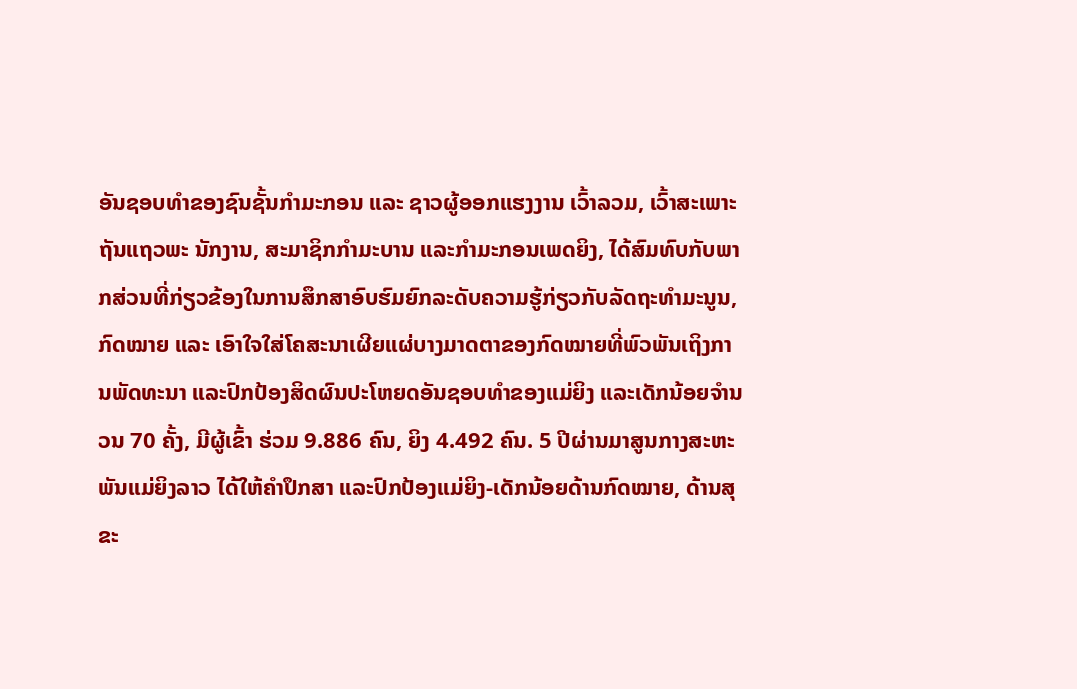ອັນຊອບທຳຂອງຊົນຊັ້ນກຳມະກອນ ແລະ ຊາວຜູ້ອອກແຮງງານ ເວົ້າລວມ, ເວົ້າສະເພາະ ຖັນແຖວພະ ນັກງານ, ສະມາຊິກກຳມະບານ ແລະກຳມະກອນເພດຍິງ, ໄດ້ສົມທົບກັບພາກສ່ວນທີ່ກ່ຽວຂ້ອງໃນການສຶກສາອົບຮົມຍົກລະດັບຄວາມຮູ້ກ່ຽວກັບລັດຖະທຳມະນູນ, ກົດໝາຍ ແລະ ເອົາໃຈໃສ່ໂຄສະນາເຜີຍແຜ່ບາງມາດຕາຂອງກົດໝາຍທີ່ພົວພັນເຖິງການພັດທະນາ ແລະປົກປ້ອງສິດຜົນປະໂຫຍດອັນຊອບທຳຂອງແມ່ຍິງ ແລະເດັກນ້ອຍຈຳນວນ 70 ຄັ້ງ, ມີຜູ້ເຂົ້າ ຮ່ວມ 9.886 ຄົນ, ຍິງ 4.492 ຄົນ. 5 ປີຜ່ານມາສູນກາງສະຫະພັນແມ່ຍິງລາວ ໄດ້ໃຫ້ຄຳປຶກສາ ແລະປົກປ້ອງແມ່ຍິງ-ເດັກນ້ອຍດ້ານກົດໝາຍ, ດ້ານສຸຂະ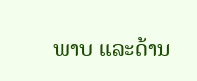ພາບ ແລະດ້ານ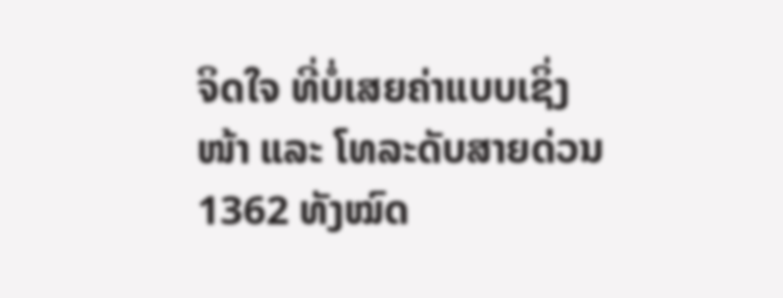ຈິດໃຈ ທີ່ບໍ່ເສຍຄ່າແບບເຊິ່ງໜ້າ ແລະ ໂທລະດັບສາຍດ່ວນ 1362 ທັງໝົດ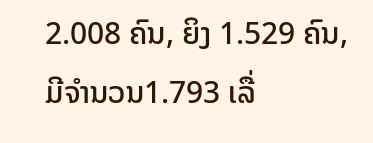2.008 ຄົນ, ຍິງ 1.529 ຄົນ, ມີຈຳນວນ1.793 ເລື່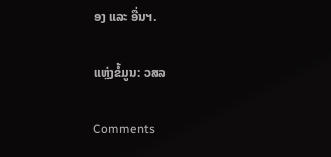ອງ ແລະ ອື່ນຯ.

ແຫຼ່ງຂໍ້ມູນ: ວສລ

Comments